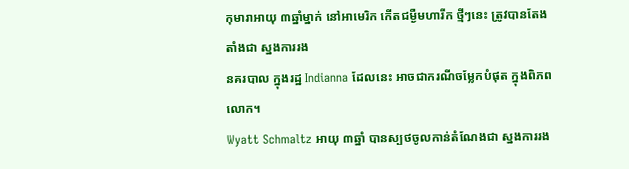កុមារាអាយុ ៣ឆ្នាំម្នាក់ នៅអាមេរិក កើតជម្ងឺមហារីក ថ្មីៗនេះ ត្រូវបានតែងតាំងជា ស្នងការរង
នគរបាល ក្នុងរដ្ឋ Indianna ដែលនេះ អាចជាករណីចម្លែកបំផុត ក្នុងពិភពលោក។
Wyatt Schmaltz អាយុ ៣ឆ្នាំ បានស្បថចូលកាន់តំណែងជា ស្នងការរង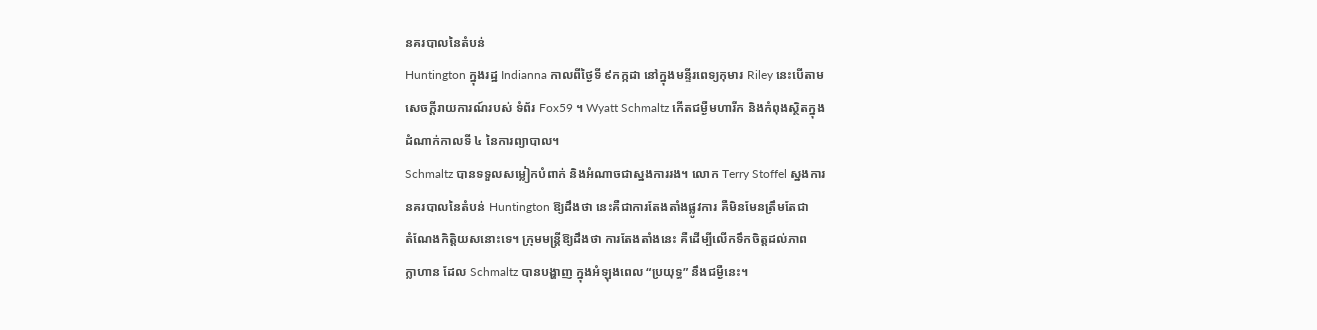នគរបាលនៃតំបន់
Huntington ក្នុងរដ្ឋ Indianna កាលពីថ្ងៃទី ៩កក្កដា នៅក្នុងមន្ទីរពេទ្យកុមារ Riley នេះបើតាម
សេចក្ដីរាយការណ៍របស់ ទំព័រ Fox59 ។ Wyatt Schmaltz កើតជម្ងឺមហារីក និងកំពុងស្ថិតក្នុង
ដំណាក់កាលទី ៤ នៃការព្យាបាល។
Schmaltz បានទទួលសម្លៀកបំពាក់ និងអំណាចជាស្នងការរង។ លោក Terry Stoffel ស្នងការ
នគរបាលនៃតំបន់ Huntington ឱ្យដឹងថា នេះគឺជាការតែងតាំងផ្លូវការ គឺមិនមែនត្រឹមតែជា
តំណែងកិត្តិយសនោះទេ។ ក្រុមមន្ដ្រីឱ្យដឹងថា ការតែងតាំងនេះ គឺដើម្បីលើកទឹកចិត្តដល់ភាព
ក្លាហាន ដែល Schmaltz បានបង្ហាញ ក្នុងអំឡុងពេល “ប្រយុទ្ធ” នឹងជម្ងឺនេះ។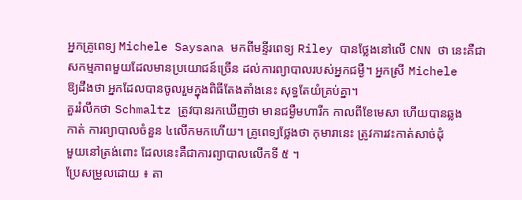អ្នកគ្រូពេទ្យ Michele Saysana មកពីមន្ទីរពេទ្យ Riley បានថ្លែងនៅលើ CNN ថា នេះគឺជា
សកម្មភាពមួយដែលមានប្រយោជន៍ច្រើន ដល់ការព្យាបាលរបស់អ្នកជម្ងឺ។ អ្នកស្រី Michele
ឱ្យដឹងថា អ្នកដែលបានចូលរួមក្នុងពិធីតែងតាំងនេះ សុទ្ធតែយំគ្រប់គ្នា។
គួររំលឹកថា Schmaltz ត្រូវបានរកឃើញថា មានជម្ងឺមហារីក កាលពីខែមេសា ហើយបានឆ្លង
កាត់ ការព្យាបាលចំនួន ៤លើកមកហើយ។ គ្រូពេទ្យថ្លែងថា កុមារានេះ ត្រូវការវះកាត់សាច់ដុំ
មួយនៅត្រង់ពោះ ដែលនេះគឺជាការព្យាបាលលើកទី ៥ ។
ប្រែសម្រួលដោយ ៖ តា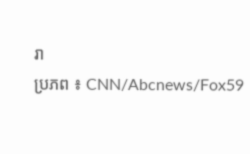រា
ប្រភព ៖ CNN/Abcnews/Fox59